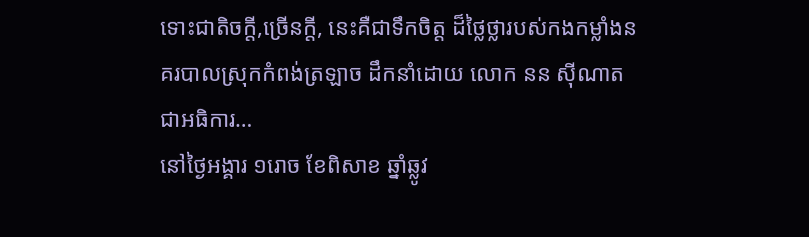ទោះជាតិចក្តី,ច្រេីនក្តី, នេះគឺជាទឹកចិត្ត ដ៏ថ្លៃថ្លារបស់កងកម្លាំងនគរបាលស្រុកកំពង់ត្រឡាច ដឹកនាំដោយ លោក នន ស៊ីណាត ជាអធិការ…
នៅថ្ងៃអង្គារ ១រោច ខែពិសាខ ឆ្នាំឆ្លូវ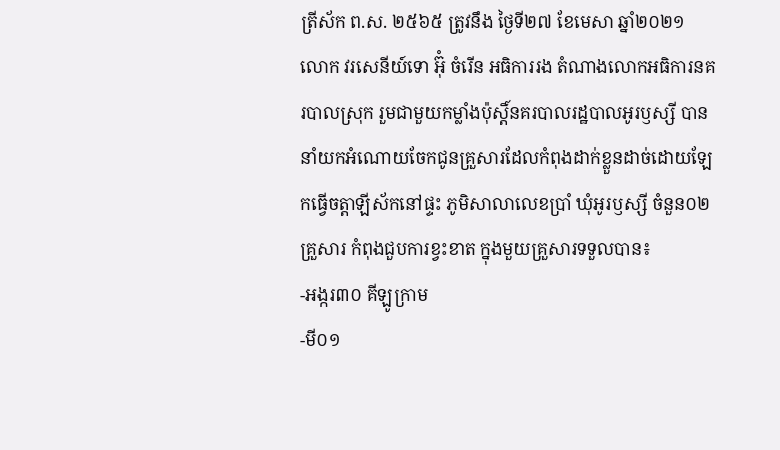ត្រីស័ក ព.ស. ២៥៦៥ ត្រូវនឹង ថ្ងៃទី២៧ ខែមេសា ឆ្នាំ២០២១
លោក វរសេនីយ៍ទោ អ៊ុំ ចំរើន អធិការរង តំណាងលោកអធិការនគរបាលស្រុក រួមជាមួយកម្លាំងប៉ុស្តិ៍នគរបាលរដ្ឋបាលអូរឫស្សី បាននាំយកអំណោយចែកជូនគ្រួសារដែលកំពុងដាក់ខ្លួនដាច់ដោយឡែកធ្វើចត្តាឡីស័កនៅផ្ទះ ភូមិសាលាលេខប្រាំ ឃុំអូរឫស្សី ចំនួន០២ គ្រួសារ កំពុងជួបការខ្វះខាត ក្នុងមួយគ្រួសារទទួលបាន៖
-អង្ករ៣០ គីឡូក្រាម
-មី០១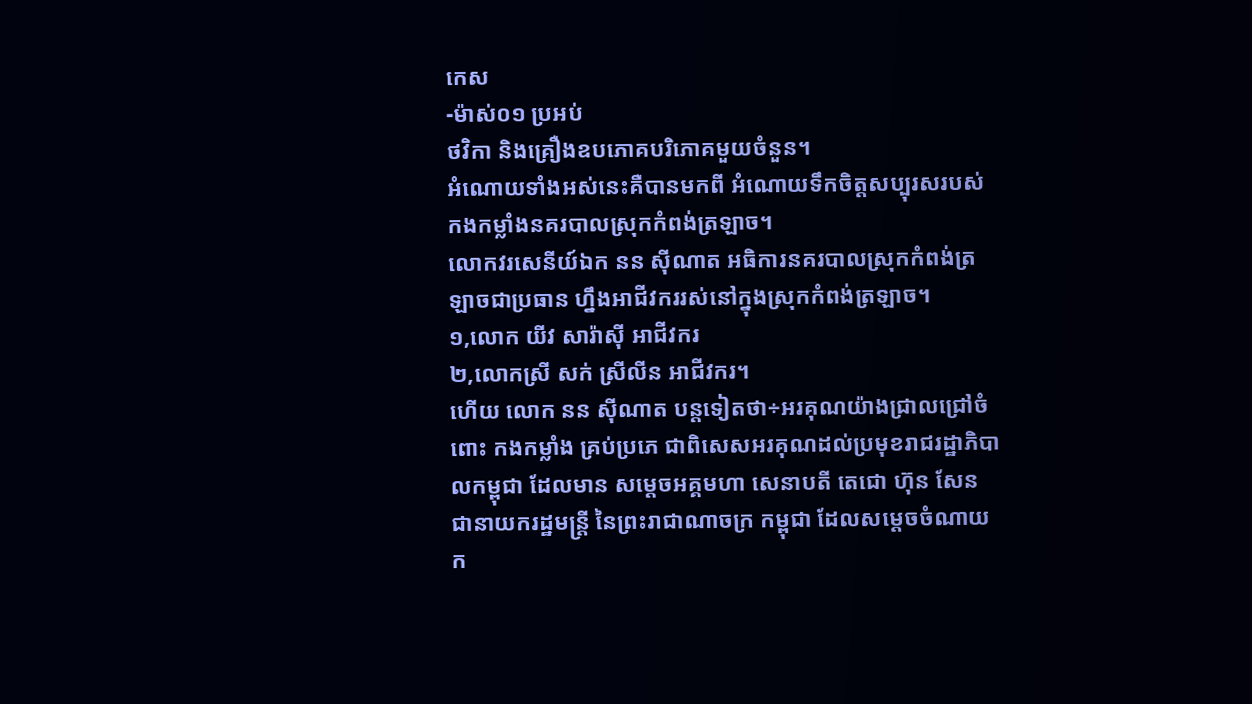កេស
-ម៉ាស់០១ ប្រអប់
ថវិកា និងគ្រឿងឧបភោគបរិភោគមួយចំនួន។
អំណោយទាំងអស់នេះគឺបានមកពី អំណោយទឹកចិត្តសប្បុរសរបស់ កងកម្លាំងនគរបាលស្រុកកំពង់ត្រឡាច។
លោកវរសេនីយ៍ឯក នន ស៊ីណាត អធិការនគរបាលស្រុកកំពង់ត្រឡាចជាប្រធាន ហ្នឹងអាជីវកររស់នៅក្នុងស្រុកកំពង់ត្រឡាច។
១,លោក យីវ សារ៉ាស៊ី អាជីវករ
២,លោកស្រី សក់ ស្រីលីន អាជីវករ។
ហេីយ លោក នន សុីណាត បន្តទៀតថា÷អរគុណយ៉ាងជ្រាលជ្រៅចំពោះ កងកម្លាំង គ្រប់ប្រភេ ជាពិសេសអរគុណដល់ប្រមុខរាជរដ្ឋាភិបាលកម្ពុជា ដែលមាន សម្ដេចអគ្គមហា សេនាបតី តេជោ ហ៊ុន សែន ជានាយករដ្ឋមន្ត្រី នៃព្រះរាជាណាចក្រ កម្ពុជា ដែលសម្ដេចចំណាយ ក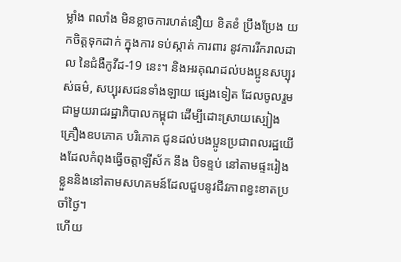ម្លាំង ពលាំង មិនខ្លាចការហត់នឿយ ខិតខំ ប្រឹងប្រែង យកចិត្តទុកដាក់ ក្នុងការ ទប់ស្កាត់ ការពារ នូវការរីករាលដាល នៃជំងឺកូវីដ-19 នេះ។ និងអរគុណដល់បងប្អូនសប្បុរស់ធម៌, សប្បុរសជនទាំងឡាយ ផ្សេងទៀត ដែលចូលរួមជាមួយរាជរដ្ឋាភិបាលកម្ពុជា ដើម្បីដោះស្រាយស្បៀងគ្រឿងឧបភោគ បរិភោគ ជូនដល់បងប្អូនប្រជាពលរដ្ឋយើងដែលកំពុងធ្វើចត្តាឡីស័ក នឹង បិទខ្ទប់ នៅតាមផ្ទះរៀងខ្លួននិងនៅតាមសហគមន៍ដែលជួបនូវជីវភាពខ្វះខាតប្រចាំថ្ងៃ។
ហើយ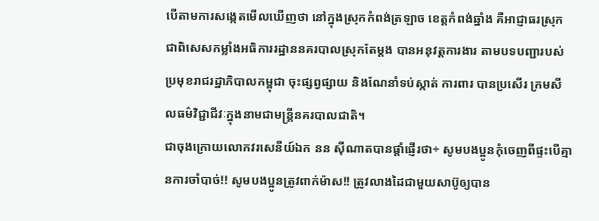បើតាមការសង្កេតមើលឃើញថា នៅក្នុងស្រុកកំពង់ត្រឡាច ខេត្តកំពង់ឆ្នាំង គឺអាជ្ញាធរស្រុក ជាពិសេសកម្លាំងអធិការរដ្ឋាននគរបាលស្រុកតែម្ដង បានអនុវត្តការងារ តាមបទបញ្ជារបស់ប្រមុខរាជរដ្ឋាភិបាលកម្ពុជា ចុះផ្សព្វផ្សាយ និងណែនាំទប់ស្កាត់ ការពារ បានប្រសើរ ក្រមសីលធម៌វិជ្ជាជីវៈក្នុងនាមជាមន្ត្រីនគរបាលជាតិ។
ជាចុងក្រោយលោកវរសេនីយ៍ឯក នន សុីណាតបានផ្តាំផ្ញេីរថា÷ សូមបងប្អូនកុំចេញពីផ្ទះបើគ្មានការចាំបាច់!! សូមបងប្អូនត្រូវពាក់ម៉ាស!! ត្រូវលាងដៃជាមួយសាប៊ូឲ្យបាន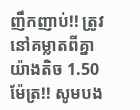ញឹកញាប់!! ត្រូវនៅគម្លាតពីគ្នាយ៉ាងតិច 1.50 ម៉ែត្រ!! សូមបង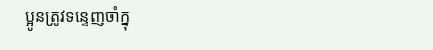ប្អូនត្រូវទន្ទេញចាំក្នុ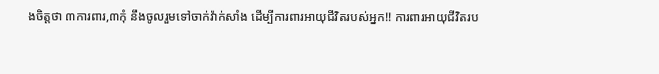ងចិត្តថា ៣ការពារ,៣កុំ នឹងចូលរួមទៅចាក់វ៉ាក់សាំង ដើម្បីការពារអាយុជីវិតរបស់អ្នក!! ការពារអាយុជីវិតរប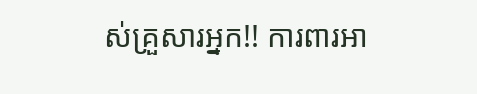ស់គ្រួសារអ្នក!! ការពារអា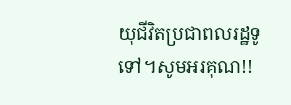យុជីវិតប្រជាពលរដ្ឋទូទៅ។សូមអរគុណ!!